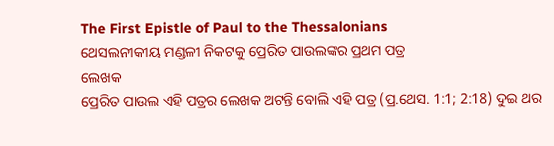The First Epistle of Paul to the Thessalonians
ଥେସଲନୀକୀୟ ମଣ୍ଡଳୀ ନିକଟକୁ ପ୍ରେରିତ ପାଉଲଙ୍କର ପ୍ରଥମ ପତ୍ର
ଲେଖକ
ପ୍ରେରିତ ପାଉଲ ଏହି ପତ୍ରର ଲେଖକ ଅଟନ୍ତି ବୋଲି ଏହି ପତ୍ର (ପ୍ର.ଥେସ. 1:1; 2:18) ଦୁଇ ଥର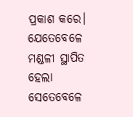ପ୍ରକାଶ କରେ। ଯେତେବେଳେ ମଣ୍ଡଳୀ ସ୍ଥାପିତ ହେଲା ସେତେବେଳେ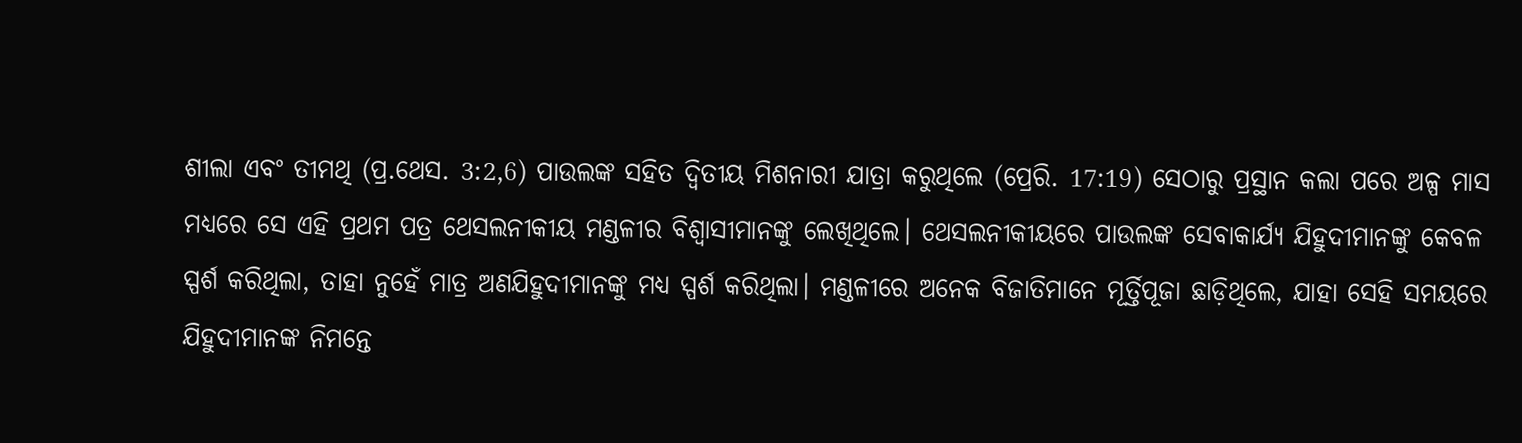ଶୀଲା ଏବଂ ତୀମଥି (ପ୍ର.ଥେସ. 3:2,6) ପାଉଲଙ୍କ ସହିତ ଦ୍ୱିତୀୟ ମିଶନାରୀ ଯାତ୍ରା କରୁଥିଲେ (ପ୍ରେରି. 17:19) ସେଠାରୁ ପ୍ରସ୍ଥାନ କଲା ପରେ ଅଳ୍ପ ମାସ ମଧ୍ୟରେ ସେ ଏହି ପ୍ରଥମ ପତ୍ର ଥେସଲନୀକୀୟ ମଣ୍ଡଳୀର ବିଶ୍ଵାସୀମାନଙ୍କୁ ଲେଖିଥିଲେ। ଥେସଲନୀକୀୟରେ ପାଉଲଙ୍କ ସେବାକାର୍ଯ୍ୟ ଯିହୁଦୀମାନଙ୍କୁ କେବଳ ସ୍ପର୍ଶ କରିଥିଲା, ତାହା ନୁହେଁ ମାତ୍ର ଅଣଯିହୁଦୀମାନଙ୍କୁ ମଧ୍ୟ ସ୍ପର୍ଶ କରିଥିଲା। ମଣ୍ଡଳୀରେ ଅନେକ ବିଜାତିମାନେ ମୂର୍ତ୍ତିପୂଜା ଛାଡ଼ିଥିଲେ, ଯାହା ସେହି ସମୟରେ ଯିହୁଦୀମାନଙ୍କ ନିମନ୍ତେ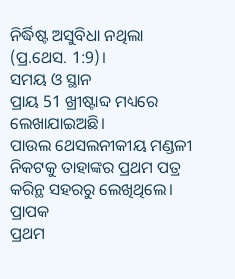ନିର୍ଦ୍ଧିଷ୍ଟ ଅସୁବିଧା ନଥିଲା (ପ୍ର.ଥେସ. 1:9)।
ସମୟ ଓ ସ୍ଥାନ
ପ୍ରାୟ 51 ଖ୍ରୀଷ୍ଟାବ୍ଦ ମଧ୍ୟରେ ଲେଖାଯାଇଅଛି।
ପାଉଲ ଥେସଲନୀକୀୟ ମଣ୍ଡଳୀ ନିକଟକୁ ତାହାଙ୍କର ପ୍ରଥମ ପତ୍ର କରିନ୍ଥ ସହରରୁ ଲେଖିଥିଲେ।
ପ୍ରାପକ
ପ୍ରଥମ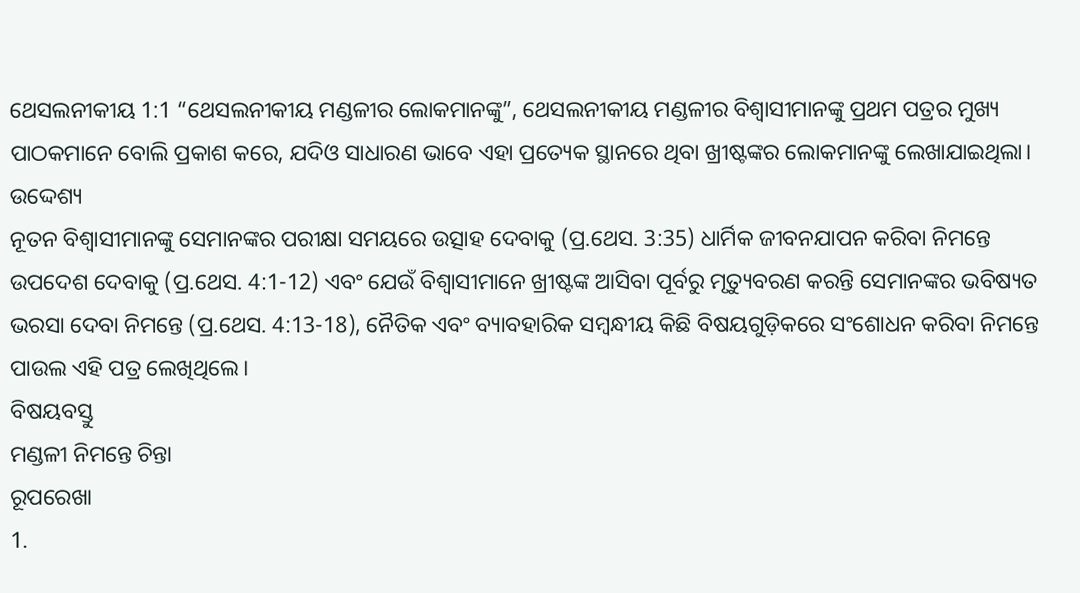ଥେସଲନୀକୀୟ 1:1 “ଥେସଲନୀକୀୟ ମଣ୍ଡଳୀର ଲୋକମାନଙ୍କୁ”, ଥେସଲନୀକୀୟ ମଣ୍ଡଳୀର ବିଶ୍ଵାସୀମାନଙ୍କୁ ପ୍ରଥମ ପତ୍ରର ମୁଖ୍ୟ ପାଠକମାନେ ବୋଲି ପ୍ରକାଶ କରେ, ଯଦିଓ ସାଧାରଣ ଭାବେ ଏହା ପ୍ରତ୍ୟେକ ସ୍ଥାନରେ ଥିବା ଖ୍ରୀଷ୍ଟଙ୍କର ଲୋକମାନଙ୍କୁ ଲେଖାଯାଇଥିଲା।
ଉଦ୍ଦେଶ୍ୟ
ନୂତନ ବିଶ୍ଵାସୀମାନଙ୍କୁ ସେମାନଙ୍କର ପରୀକ୍ଷା ସମୟରେ ଉତ୍ସାହ ଦେବାକୁ (ପ୍ର.ଥେସ. 3:35) ଧାର୍ମିକ ଜୀବନଯାପନ କରିବା ନିମନ୍ତେ ଉପଦେଶ ଦେବାକୁ (ପ୍ର.ଥେସ. 4:1-12) ଏବଂ ଯେଉଁ ବିଶ୍ଵାସୀମାନେ ଖ୍ରୀଷ୍ଟଙ୍କ ଆସିବା ପୂର୍ବରୁ ମୃତ୍ୟୁବରଣ କରନ୍ତି ସେମାନଙ୍କର ଭବିଷ୍ୟତ ଭରସା ଦେବା ନିମନ୍ତେ (ପ୍ର.ଥେସ. 4:13-18), ନୈତିକ ଏବଂ ବ୍ୟାବହାରିକ ସମ୍ବନ୍ଧୀୟ କିଛି ବିଷୟଗୁଡ଼ିକରେ ସଂଶୋଧନ କରିବା ନିମନ୍ତେ ପାଉଲ ଏହି ପତ୍ର ଲେଖିଥିଲେ।
ବିଷୟବସ୍ତୁ
ମଣ୍ଡଳୀ ନିମନ୍ତେ ଚିନ୍ତା
ରୂପରେଖା
1.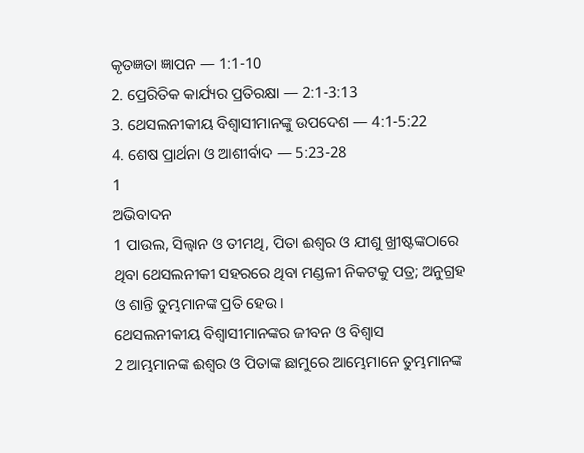କୃତଜ୍ଞତା ଜ୍ଞାପନ — 1:1-10
2. ପ୍ରେରିତିକ କାର୍ଯ୍ୟର ପ୍ରତିରକ୍ଷା — 2:1-3:13
3. ଥେସଲନୀକୀୟ ବିଶ୍ଵାସୀମାନଙ୍କୁ ଉପଦେଶ — 4:1-5:22
4. ଶେଷ ପ୍ରାର୍ଥନା ଓ ଆଶୀର୍ବାଦ — 5:23-28
1
ଅଭିବାଦନ
1 ପାଉଲ, ସିଲ୍ୱାନ ଓ ତୀମଥି, ପିତା ଈଶ୍ବର ଓ ଯୀଶୁ ଖ୍ରୀଷ୍ଟଙ୍କଠାରେ ଥିବା ଥେସଲନୀକୀ ସହରରେ ଥିବା ମଣ୍ଡଳୀ ନିକଟକୁ ପତ୍ର; ଅନୁଗ୍ରହ ଓ ଶାନ୍ତି ତୁମ୍ଭମାନଙ୍କ ପ୍ରତି ହେଉ।
ଥେସଲନୀକୀୟ ବିଶ୍ଵାସୀମାନଙ୍କର ଜୀବନ ଓ ବିଶ୍ୱାସ
2 ଆମ୍ଭମାନଙ୍କ ଈଶ୍ବର ଓ ପିତାଙ୍କ ଛାମୁରେ ଆମ୍ଭେମାନେ ତୁମ୍ଭମାନଙ୍କ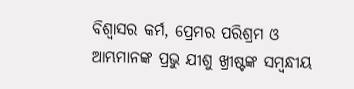ବିଶ୍ୱାସର କର୍ମ, ପ୍ରେମର ପରିଶ୍ରମ ଓ ଆମ୍ଭମାନଙ୍କ ପ୍ରଭୁ ଯୀଶୁ ଖ୍ରୀଷ୍ଟଙ୍କ ସମ୍ବନ୍ଧୀୟ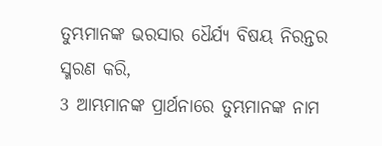ତୁମ୍ଭମାନଙ୍କ ଭରସାର ଧୈର୍ଯ୍ୟ ବିଷୟ ନିରନ୍ତର ସ୍ମରଣ କରି,
3 ଆମ୍ଭମାନଙ୍କ ପ୍ରାର୍ଥନାରେ ତୁମ୍ଭମାନଙ୍କ ନାମ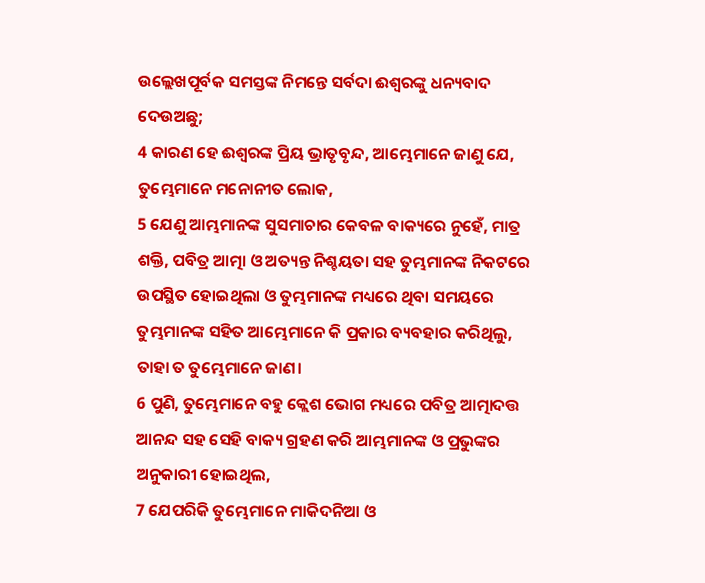ଉଲ୍ଲେଖପୂର୍ବକ ସମସ୍ତଙ୍କ ନିମନ୍ତେ ସର୍ବଦା ଈଶ୍ବରଙ୍କୁ ଧନ୍ୟବାଦ ଦେଉଅଛୁ;
4 କାରଣ ହେ ଈଶ୍ବରଙ୍କ ପ୍ରିୟ ଭ୍ରାତୃବୃନ୍ଦ, ଆମ୍ଭେମାନେ ଜାଣୁ ଯେ, ତୁମ୍ଭେମାନେ ମନୋନୀତ ଲୋକ,
5 ଯେଣୁ ଆମ୍ଭମାନଙ୍କ ସୁସମାଚାର କେବଳ ବାକ୍ୟରେ ନୁହେଁ, ମାତ୍ର ଶକ୍ତି, ପବିତ୍ର ଆତ୍ମା ଓ ଅତ୍ୟନ୍ତ ନିଶ୍ଚୟତା ସହ ତୁମ୍ଭମାନଙ୍କ ନିକଟରେ ଉପସ୍ଥିତ ହୋଇଥିଲା ଓ ତୁମ୍ଭମାନଙ୍କ ମଧ୍ୟରେ ଥିବା ସମୟରେ ତୁମ୍ଭମାନଙ୍କ ସହିତ ଆମ୍ଭେମାନେ କି ପ୍ରକାର ବ୍ୟବହାର କରିଥିଲୁ, ତାହା ତ ତୁମ୍ଭେମାନେ ଜାଣ।
6 ପୁଣି, ତୁମ୍ଭେମାନେ ବହୁ କ୍ଲେଶ ଭୋଗ ମଧ୍ୟରେ ପବିତ୍ର ଆତ୍ମାଦତ୍ତ ଆନନ୍ଦ ସହ ସେହି ବାକ୍ୟ ଗ୍ରହଣ କରି ଆମ୍ଭମାନଙ୍କ ଓ ପ୍ରଭୁଙ୍କର ଅନୁକାରୀ ହୋଇଥିଲ,
7 ଯେପରିକି ତୁମ୍ଭେମାନେ ମାକିଦନିଆ ଓ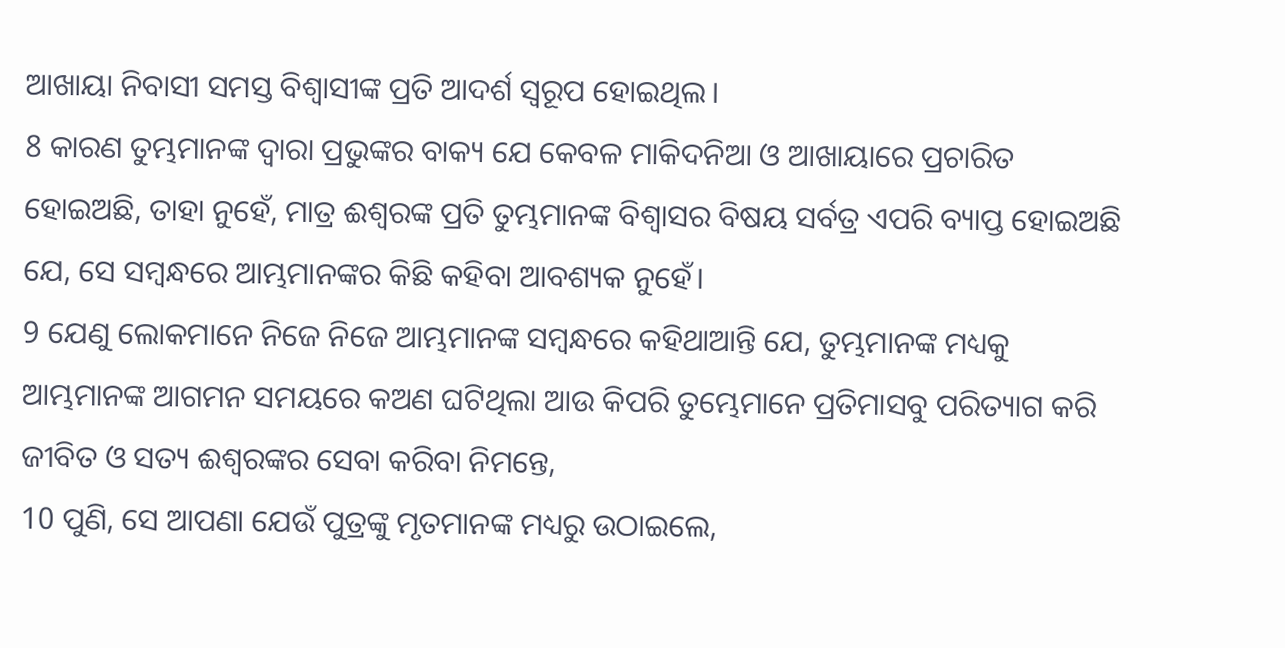ଆଖାୟା ନିବାସୀ ସମସ୍ତ ବିଶ୍ୱାସୀଙ୍କ ପ୍ରତି ଆଦର୍ଶ ସ୍ୱରୂପ ହୋଇଥିଲ।
8 କାରଣ ତୁମ୍ଭମାନଙ୍କ ଦ୍ୱାରା ପ୍ରଭୁଙ୍କର ବାକ୍ୟ ଯେ କେବଳ ମାକିଦନିଆ ଓ ଆଖାୟାରେ ପ୍ରଚାରିତ ହୋଇଅଛି, ତାହା ନୁହେଁ, ମାତ୍ର ଈଶ୍ବରଙ୍କ ପ୍ରତି ତୁମ୍ଭମାନଙ୍କ ବିଶ୍ୱାସର ବିଷୟ ସର୍ବତ୍ର ଏପରି ବ୍ୟାପ୍ତ ହୋଇଅଛି ଯେ, ସେ ସମ୍ବନ୍ଧରେ ଆମ୍ଭମାନଙ୍କର କିଛି କହିବା ଆବଶ୍ୟକ ନୁହେଁ।
9 ଯେଣୁ ଲୋକମାନେ ନିଜେ ନିଜେ ଆମ୍ଭମାନଙ୍କ ସମ୍ବନ୍ଧରେ କହିଥାଆନ୍ତି ଯେ, ତୁମ୍ଭମାନଙ୍କ ମଧ୍ୟକୁ ଆମ୍ଭମାନଙ୍କ ଆଗମନ ସମୟରେ କଅଣ ଘଟିଥିଲା ଆଉ କିପରି ତୁମ୍ଭେମାନେ ପ୍ରତିମାସବୁ ପରିତ୍ୟାଗ କରି ଜୀବିତ ଓ ସତ୍ୟ ଈଶ୍ବରଙ୍କର ସେବା କରିବା ନିମନ୍ତେ,
10 ପୁଣି, ସେ ଆପଣା ଯେଉଁ ପୁତ୍ରଙ୍କୁ ମୃତମାନଙ୍କ ମଧ୍ୟରୁ ଉଠାଇଲେ,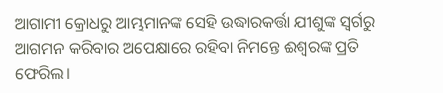ଆଗାମୀ କ୍ରୋଧରୁ ଆମ୍ଭମାନଙ୍କ ସେହି ଉଦ୍ଧାରକର୍ତ୍ତା ଯୀଶୁଙ୍କ ସ୍ୱର୍ଗରୁ ଆଗମନ କରିବାର ଅପେକ୍ଷାରେ ରହିବା ନିମନ୍ତେ ଈଶ୍ଵରଙ୍କ ପ୍ରତି ଫେରିଲ।